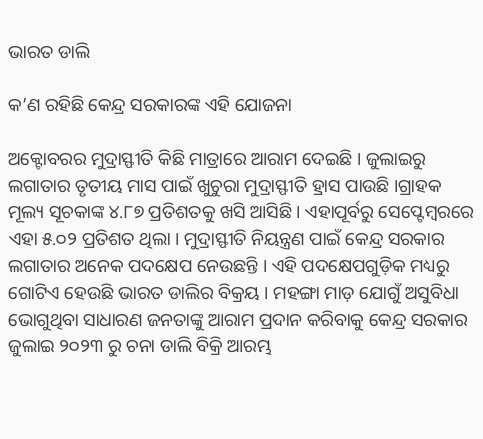ଭାରତ ଡାଲି

କ’ଣ ରହିଛି କେନ୍ଦ୍ର ସରକାରଙ୍କ ଏହି ଯୋଜନା

ଅକ୍ଟୋବରର ମୁଦ୍ରାସ୍ଫୀତି କିଛି ମାତ୍ରାରେ ଆରାମ ଦେଇଛି । ଜୁଲାଇରୁ ଲଗାତାର ତୃତୀୟ ମାସ ପାଇଁ ଖୁଚୁରା ମୁଦ୍ରାସ୍ଫୀତି ହ୍ରାସ ପାଉଛି ।ଗ୍ରାହକ ମୂଲ୍ୟ ସୂଚକାଙ୍କ ୪.୮୭ ପ୍ରତିଶତକୁ ଖସି ଆସିଛି । ଏହାପୂର୍ବରୁ ସେପ୍ଟେମ୍ବରରେ ଏହା ୫.୦୨ ପ୍ରତିଶତ ଥିଲା । ମୁଦ୍ରାସ୍ଫୀତି ନିୟନ୍ତ୍ରଣ ପାଇଁ କେନ୍ଦ୍ର ସରକାର ଲଗାତାର ଅନେକ ପଦକ୍ଷେପ ନେଉଛନ୍ତି । ଏହି ପଦକ୍ଷେପଗୁଡ଼ିକ ମଧ୍ୟରୁ ଗୋଟିଏ ହେଉଛି ଭାରତ ଡାଲିର ବିକ୍ରୟ । ମହଙ୍ଗା ମାଡ଼ ଯୋଗୁଁ ଅସୁବିଧା ଭୋଗୁଥିବା ସାଧାରଣ ଜନତାଙ୍କୁ ଆରାମ ପ୍ରଦାନ କରିବାକୁ କେନ୍ଦ୍ର ସରକାର ଜୁଲାଇ ୨୦୨୩ ରୁ ଚନା ଡାଲି ବିକ୍ରି ଆରମ୍ଭ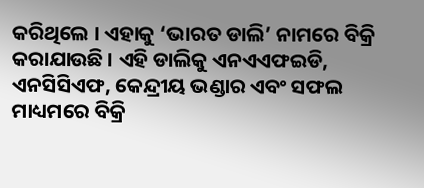କରିଥିଲେ । ଏହାକୁ ‘ଭାରତ ଡାଲି’ ନାମରେ ବିକ୍ରି କରାଯାଉଛି । ଏହି ଡାଲିକୁ ଏନଏଏଫଇଡି, ଏନସିସିଏଫ, କେନ୍ଦ୍ରୀୟ ଭଣ୍ଡାର ଏବଂ ସଫଲ ମାଧ୍ୟମରେ ବିକ୍ରି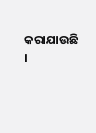କରାଯାଉଛି ।